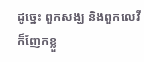ដូច្នេះ ពួកសង្ឃ និងពួកលេវី ក៏ញែកខ្លួ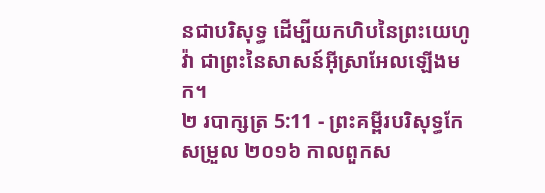នជាបរិសុទ្ធ ដើម្បីយកហិបនៃព្រះយេហូវ៉ា ជាព្រះនៃសាសន៍អ៊ីស្រាអែលឡើងមក។
២ របាក្សត្រ 5:11 - ព្រះគម្ពីរបរិសុទ្ធកែសម្រួល ២០១៦ កាលពួកស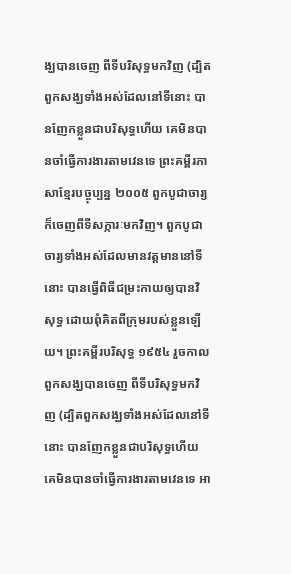ង្ឃបានចេញ ពីទីបរិសុទ្ធមកវិញ (ដ្បិតពួកសង្ឃទាំងអស់ដែលនៅទីនោះ បានញែកខ្លួនជាបរិសុទ្ធហើយ គេមិនបានចាំធ្វើការងារតាមវេនទេ ព្រះគម្ពីរភាសាខ្មែរបច្ចុប្បន្ន ២០០៥ ពួកបូជាចារ្យក៏ចេញពីទីសក្ការៈមកវិញ។ ពួកបូជាចារ្យទាំងអស់ដែលមានវត្តមាននៅទីនោះ បានធ្វើពិធីជម្រះកាយឲ្យបានវិសុទ្ធ ដោយពុំគិតពីក្រុមរបស់ខ្លួនឡើយ។ ព្រះគម្ពីរបរិសុទ្ធ ១៩៥៤ រួចកាលពួកសង្ឃបានចេញ ពីទីបរិសុទ្ធមកវិញ (ដ្បិតពួកសង្ឃទាំងអស់ដែលនៅទីនោះ បានញែកខ្លួនជាបរិសុទ្ធហើយ គេមិនបានចាំធ្វើការងារតាមវេនទេ អា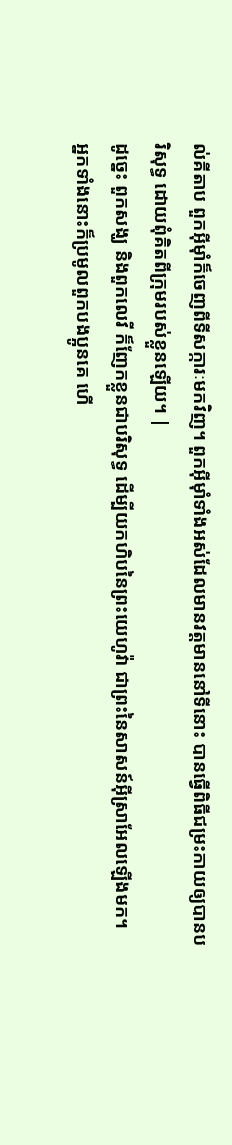ល់គីតាប ពួកអ៊ីមុាំក៏ចេញពីទីសក្ការៈមកវិញ។ ពួកអ៊ីមុាំទាំងអស់ដែលមានវត្តមាននៅទីនោះ បានធ្វើពិធីជម្រះកាយឲ្យបានបរិសុទ្ធ ដោយពុំគិតពីក្រុមរបស់ខ្លួនឡើយ។ |
ដូច្នេះ ពួកសង្ឃ និងពួកលេវី ក៏ញែកខ្លួនជាបរិសុទ្ធ ដើម្បីយកហិបនៃព្រះយេហូវ៉ា ជាព្រះនៃសាសន៍អ៊ីស្រាអែលឡើងមក។
អ្នកទាំងនោះក៏ប្រមូលពួកបងប្អូនគេ ហើ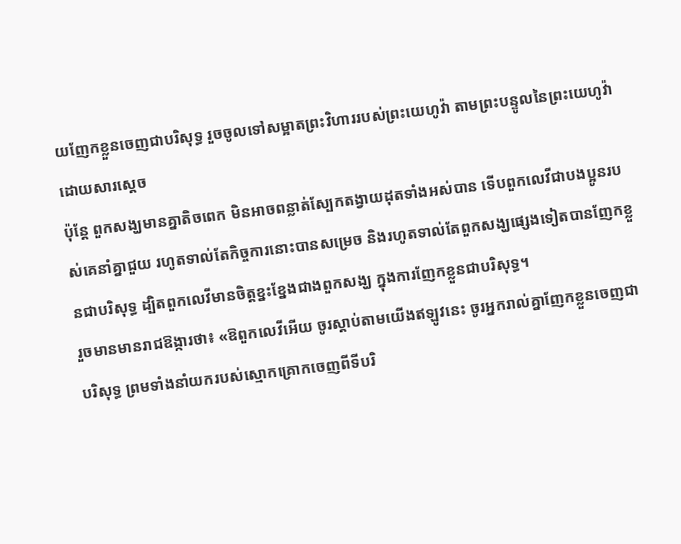យញែកខ្លួនចេញជាបរិសុទ្ធ រួចចូលទៅសម្អាតព្រះវិហាររបស់ព្រះយេហូវ៉ា តាមព្រះបន្ទូលនៃព្រះយេហូវ៉ាដោយសារស្តេច
ប៉ុន្តែ ពួកសង្ឃមានគ្នាតិចពេក មិនអាចពន្លាត់ស្បែកតង្វាយដុតទាំងអស់បាន ទើបពួកលេវីជាបងប្អូនរបស់គេនាំគ្នាជួយ រហូតទាល់តែកិច្ចការនោះបានសម្រេច និងរហូតទាល់តែពួកសង្ឃផ្សេងទៀតបានញែកខ្លួនជាបរិសុទ្ធ ដ្បិតពួកលេវីមានចិត្តខ្នះខ្នែងជាងពួកសង្ឃ ក្នុងការញែកខ្លួនជាបរិសុទ្ធ។
រួចមានមានរាជឱង្ការថា៖ «ឱពួកលេវីអើយ ចូរស្តាប់តាមយើងឥឡូវនេះ ចូរអ្នករាល់គ្នាញែកខ្លួនចេញជាបរិសុទ្ធ ព្រមទាំងនាំយករបស់ស្មោកគ្រោកចេញពីទីបរិ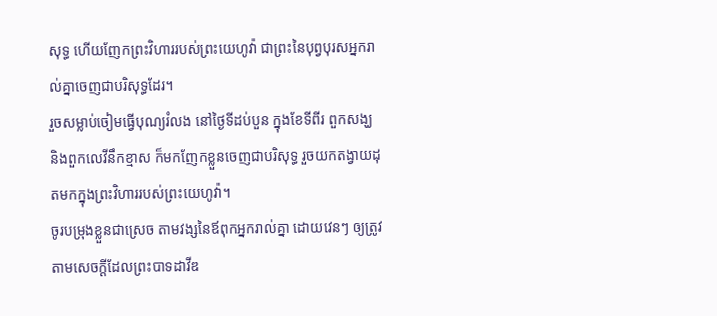សុទ្ធ ហើយញែកព្រះវិហាររបស់ព្រះយេហូវ៉ា ជាព្រះនៃបុព្វបុរសអ្នករាល់គ្នាចេញជាបរិសុទ្ធដែរ។
រួចសម្លាប់ចៀមធ្វើបុណ្យរំលង នៅថ្ងៃទីដប់បួន ក្នុងខែទីពីរ ពួកសង្ឃ និងពួកលេវីនឹកខ្មាស ក៏មកញែកខ្លួនចេញជាបរិសុទ្ធ រួចយកតង្វាយដុតមកក្នុងព្រះវិហាររបស់ព្រះយេហូវ៉ា។
ចូរបម្រុងខ្លួនជាស្រេច តាមវង្សនៃឪពុកអ្នករាល់គ្នា ដោយវេនៗ ឲ្យត្រូវតាមសេចក្ដីដែលព្រះបាទដាវីឌ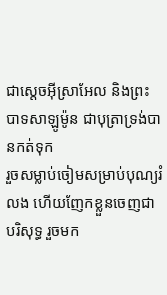ជាស្តេចអ៊ីស្រាអែល និងព្រះបាទសាឡូម៉ូន ជាបុត្រាទ្រង់បានកត់ទុក
រួចសម្លាប់ចៀមសម្រាប់បុណ្យរំលង ហើយញែកខ្លួនចេញជាបរិសុទ្ធ រួចមក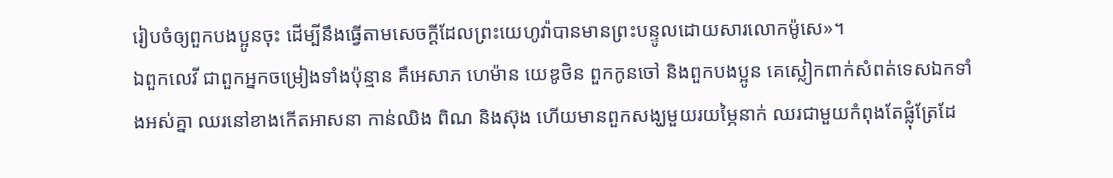រៀបចំឲ្យពួកបងប្អូនចុះ ដើម្បីនឹងធ្វើតាមសេចក្ដីដែលព្រះយេហូវ៉ាបានមានព្រះបន្ទូលដោយសារលោកម៉ូសេ»។
ឯពួកលេវី ជាពួកអ្នកចម្រៀងទាំងប៉ុន្មាន គឺអេសាភ ហេម៉ាន យេឌូថិន ពួកកូនចៅ និងពួកបងប្អូន គេស្លៀកពាក់សំពត់ទេសឯកទាំងអស់គ្នា ឈរនៅខាងកើតអាសនា កាន់ឈិង ពិណ និងស៊ុង ហើយមានពួកសង្ឃមួយរយម្ភៃនាក់ ឈរជាមួយកំពុងតែផ្លុំត្រែដែ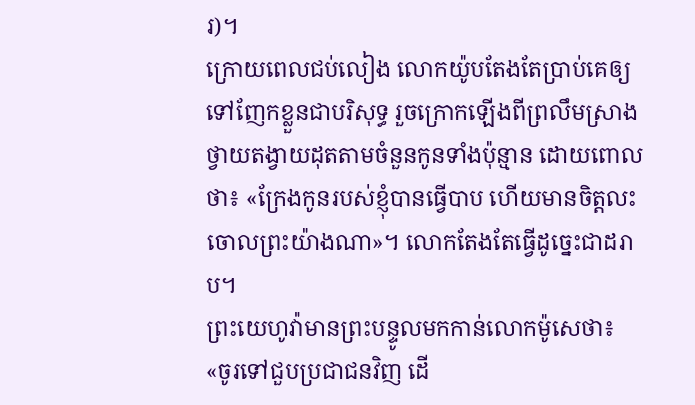រ)។
ក្រោយពេលជប់លៀង លោកយ៉ូបតែងតែប្រាប់គេឲ្យទៅញែកខ្លួនជាបរិសុទ្ធ រួចក្រោកឡើងពីព្រលឹមស្រាង ថ្វាយតង្វាយដុតតាមចំនួនកូនទាំងប៉ុន្មាន ដោយពោលថា៖ «ក្រែងកូនរបស់ខ្ញុំបានធ្វើបាប ហើយមានចិត្តលះចោលព្រះយ៉ាងណា»។ លោកតែងតែធ្វើដូច្នេះជាដរាប។
ព្រះយេហូវ៉ាមានព្រះបន្ទូលមកកាន់លោកម៉ូសេថា៖ «ចូរទៅជួបប្រជាជនវិញ ដើ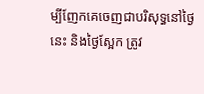ម្បីញែកគេចេញជាបរិសុទ្ធនៅថ្ងៃនេះ និងថ្ងៃស្អែក ត្រូវ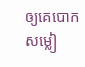ឲ្យគេបោកសម្លៀ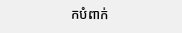កបំពាក់